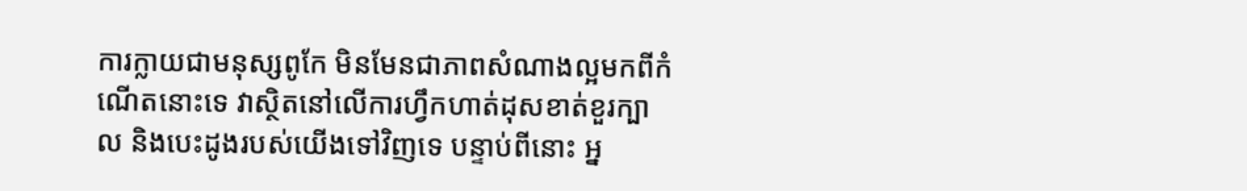ការក្លាយជាមនុស្សពូកែ មិនមែនជាភាពសំណាងល្អមកពីកំណើតនោះទេ វាស្ថិតនៅលើការហ្វឹកហាត់ដុសខាត់ខួរក្បាល និងបេះដូងរបស់យើងទៅវិញទេ បន្ទាប់ពីនោះ អ្ន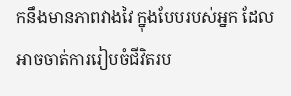កនឹងមានភាពវាងវៃ ក្នុងបែបរបស់អ្នក ដែលអាចចាត់ការរៀបចំជីវិតរប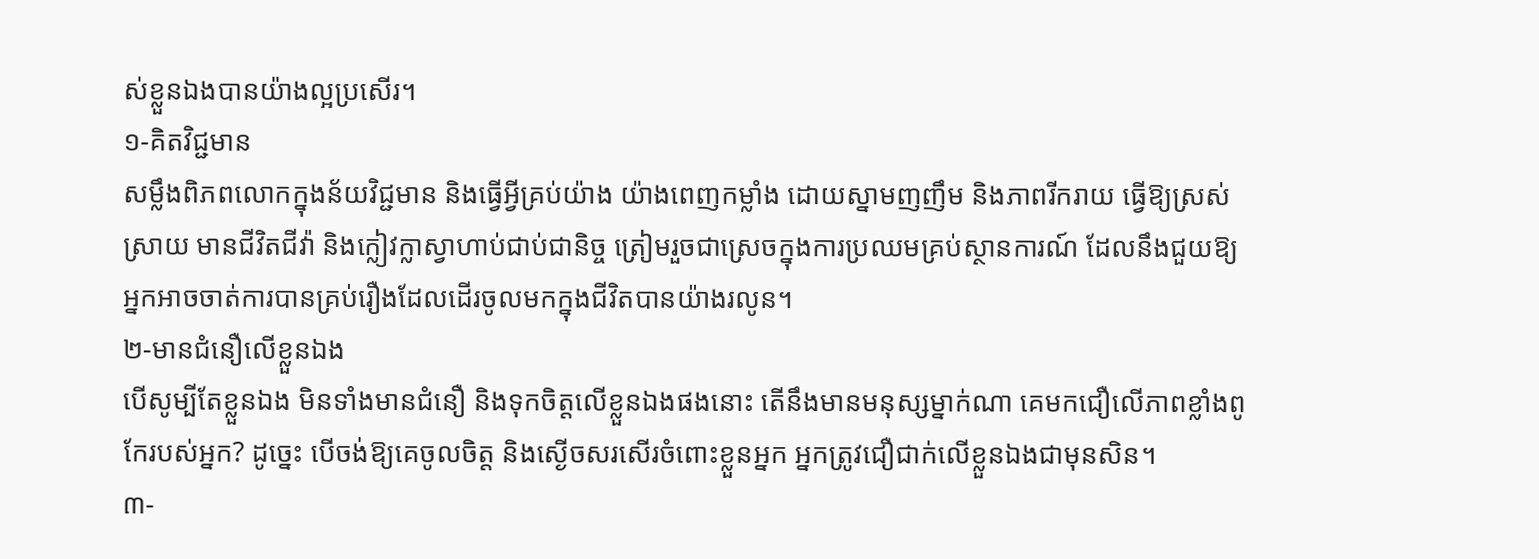ស់ខ្លួនឯងបានយ៉ាងល្អប្រសើរ។
១-គិតវិជ្ជមាន
សម្លឹងពិភពលោកក្នុងន័យវិជ្ជមាន និងធ្វើអ្វីគ្រប់យ៉ាង យ៉ាងពេញកម្លាំង ដោយស្នាមញញឹម និងភាពរីករាយ ធ្វើឱ្យស្រស់ស្រាយ មានជីវិតជីវ៉ា និងក្លៀវក្លាស្វាហាប់ជាប់ជានិច្ច ត្រៀមរួចជាស្រេចក្នុងការប្រឈមគ្រប់ស្ថានការណ៍ ដែលនឹងជួយឱ្យអ្នកអាចចាត់ការបានគ្រប់រឿងដែលដើរចូលមកក្នុងជីវិតបានយ៉ាងរលូន។
២-មានជំនឿលើខ្លួនឯង
បើសូម្បីតែខ្លួនឯង មិនទាំងមានជំនឿ និងទុកចិត្តលើខ្លួនឯងផងនោះ តើនឹងមានមនុស្សម្នាក់ណា គេមកជឿលើភាពខ្លាំងពូកែរបស់អ្នក? ដូច្នេះ បើចង់ឱ្យគេចូលចិត្ត និងស្ងើចសរសើរចំពោះខ្លួនអ្នក អ្នកត្រូវជឿជាក់លើខ្លួនឯងជាមុនសិន។
៣-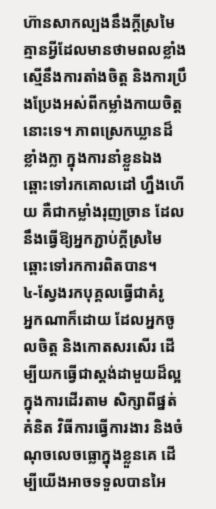ហ៊ានសាកល្បងនឹងក្ដីស្រមៃ
គ្មានអ្វីដែលមានថាមពលខ្លាំងស្មើនឹងការតាំងចិត្ត និងការប្រឹងប្រែងអស់ពីកម្លាំងកាយចិត្តនោះទេ។ ភាពស្រេកឃ្លានដ៏ខ្លាំងក្លា ក្នុងការនាំខ្លួនឯងឆ្ពោះទៅរកគោលដៅ ហ្នឹងហើយ គឺជាកម្លាំងរុញច្រាន ដែលនឹងធ្វើឱ្យអ្នកភ្ជាប់ក្ដីស្រមៃ ឆ្ពោះទៅរកការពិតបាន។
៤-ស្វែងរកបុគ្គលធ្វើជាគំរូ
អ្នកណាក៏ដោយ ដែលអ្នកចូលចិត្ត និងកោតសរសើរ ដើម្បីយកធ្វើជាស្តង់ដាមួយដ៏ល្អ ក្នុងការដើរតាម សិក្សាពីផ្នត់គំនិត វិធីការធ្វើការងារ និងចំណុចលេចធ្លោក្នុងខ្លួនគេ ដើម្បីយើងអាចទទួលបានអៃ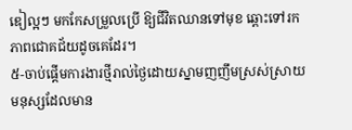ឌៀល្អៗ មកកែសម្រួលប្រើ ឱ្យជីវិតឈានទៅមុខ ឆ្ពោះទៅរកភាពជោគជ័យដូចគេដែរ។
៥-ចាប់ផ្ដើមការងារថ្មីរាល់ថ្ងៃដោយស្នាមញញឹមស្រស់ស្រាយ
មនុស្សដែលមាន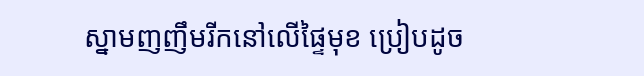ស្នាមញញឹមរីកនៅលើផ្ទៃមុខ ប្រៀបដូច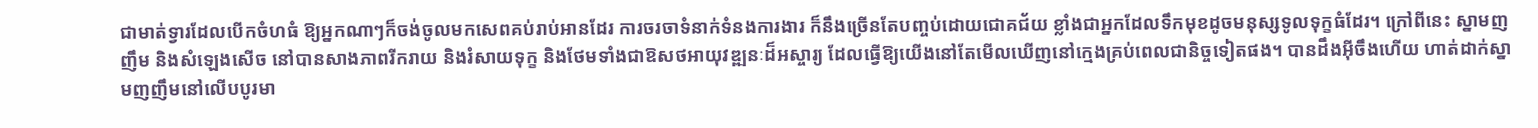ជាមាត់ទ្វារដែលបើកចំហធំ ឱ្យអ្នកណាៗក៏ចង់ចូលមកសេពគប់រាប់អានដែរ ការចរចាទំនាក់ទំនងការងារ ក៏នឹងច្រើនតែបញ្ចប់ដោយជោគជ័យ ខ្លាំងជាអ្នកដែលទឹកមុខដូចមនុស្សទូលទុក្ខធំដែរ។ ក្រៅពីនេះ ស្នាមញញឹម និងសំឡេងសើច នៅបានសាងភាពរីករាយ និងរំសាយទុក្ខ និងថែមទាំងជាឱសថអាយុវឌ្ឍនៈដ៏អស្ចារ្យ ដែលធ្វើឱ្យយើងនៅតែមើលឃើញនៅក្មេងគ្រប់ពេលជានិច្ចទៀតផង។ បានដឹងអ៊ីចឹងហើយ ហាត់ដាក់ស្នាមញញឹមនៅលើបបូរមា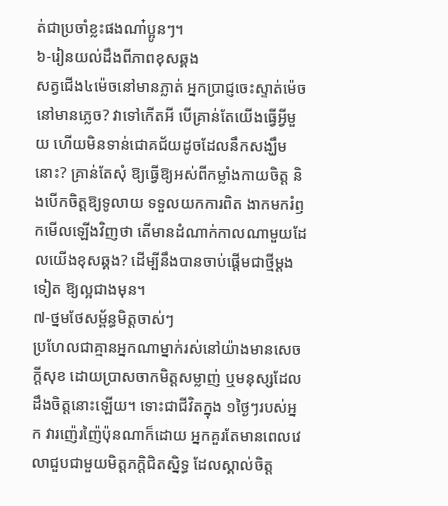ត់ជាប្រចាំខ្លះផងណា៎ប្អូនៗ។
៦-រៀនយល់ដឹងពីភាពខុសឆ្គង
សត្វជើង៤ម៉េចនៅមានភ្លាត់ អ្នកប្រាជ្ញចេះស្ទាត់ម៉េចនៅមានភ្លេច? វាទៅកើតអី បើគ្រាន់តែយើងធ្វើអ្វីមួយ ហើយមិនទាន់ជោគជ័យដូចដែលនឹកសង្ឃឹមនោះ? គ្រាន់តែសុំ ឱ្យធ្វើឱ្យអស់ពីកម្លាំងកាយចិត្ត និងបើកចិត្តឱ្យទូលាយ ទទួលយកការពិត ងាកមករំឭកមើលឡើងវិញថា តើមានដំណាក់កាលណាមួយដែលយើងខុសឆ្គង? ដើម្បីនឹងបានចាប់ផ្ដើមជាថ្មីម្ដងទៀត ឱ្យល្អជាងមុន។
៧-ថ្នមថែសម្ព័ន្ធមិត្តចាស់ៗ
ប្រហែលជាគ្មានអ្នកណាម្នាក់រស់នៅយ៉ាងមានសេចក្ដីសុខ ដោយប្រាសចាកមិត្តសម្លាញ់ ឬមនុស្សដែលដឹងចិត្តនោះឡើយ។ ទោះជាជីវិតក្នុង ១ថ្ងៃៗរបស់អ្នក វារញ៉េរញ៉ៃប៉ុនណាក៏ដោយ អ្នកគួរតែមានពេលវេលាជួបជាមួយមិត្តភក្តិជិតស្និទ្ធ ដែលស្គាល់ចិត្ត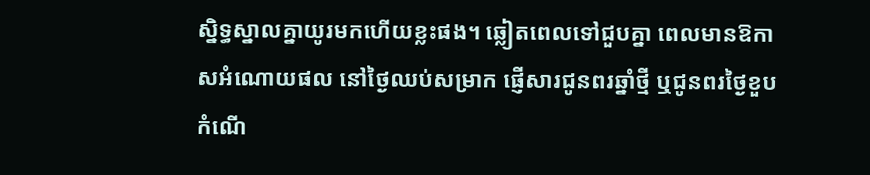ស្និទ្ធស្នាលគ្នាយូរមកហើយខ្លះផង។ ឆ្លៀតពេលទៅជួបគ្នា ពេលមានឱកាសអំណោយផល នៅថ្ងៃឈប់សម្រាក ផ្ញើសារជូនពរឆ្នាំថ្មី ឬជូនពរថ្ងៃខួបកំណើ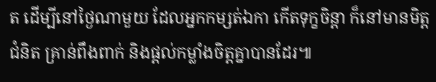ត ដើម្បីនៅថ្ងៃណាមួយ ដែលអ្នកកម្សត់ឯកា កើតទុក្ខចិន្តា ក៏នៅមានមិត្តជំនិត គ្រាន់ពឹងពាក់ និងផ្ដល់កម្លាំងចិត្តគ្នាបានដែរ៕